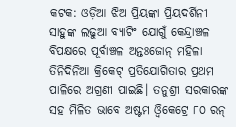କଟକ: ଓଡ଼ିଆ ଝିଅ ପ୍ରିୟଙ୍କା ପ୍ରିୟଦର୍ଶିନୀ ସାହୁଙ୍କ ଲଢୁଆ ବ୍ୟାଟିଂ ଯୋଗୁଁ କେନ୍ଦ୍ରାଞ୍ଚଳ ବିପକ୍ଷରେ ପୂର୍ବାଞ୍ଚଳ ଅନ୍ତଃଜୋନ୍ ମହିଳା ତିନିଦିନିଆ କ୍ରିକେଟ୍ ପ୍ରତିଯୋଗିତାର ପ୍ରଥମ ପାଳିରେ ଅଗ୍ରଣୀ ପାଇଛି। ତନୁଶ୍ରୀ ସରକାରଙ୍କ ସହ ମିଳିତ ଭାବେ ଅଷ୍ଟମ ଓ୍ଵିକେଟ୍ରେ ୮୦ ରନ୍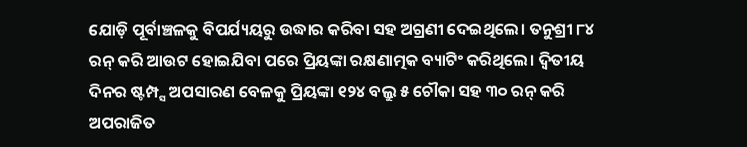ଯୋଡ଼ି ପୂର୍ବାଞ୍ଚଳକୁ ବିପର୍ଯ୍ୟୟରୁ ଉଦ୍ଧାର କରିବା ସହ ଅଗ୍ରଣୀ ଦେଇଥିଲେ। ତନୁଶ୍ରୀ ୮୪ ରନ୍ କରି ଆଉଟ ହୋଇଯିବା ପରେ ପ୍ରିୟଙ୍କା ରକ୍ଷଣାତ୍ମକ ବ୍ୟାଟିଂ କରିଥିଲେ। ଦ୍ୱିତୀୟ ଦିନର ଷ୍ଟମ୍ପ୍ସ ଅପସାରଣ ବେଳକୁ ପ୍ରିୟଙ୍କା ୧୨୪ ବଲ୍ରୁ ୫ ଚୌକା ସହ ୩୦ ରନ୍ କରି ଅପରାଜିତ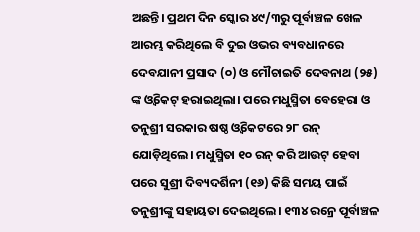ଅଛନ୍ତି। ପ୍ରଥମ ଦିନ ସ୍କୋର ୪୯/୩ରୁ ପୂର୍ବାଞ୍ଚଳ ଖେଳ ଆରମ୍ଭ କରିଥିଲେ ବି ଦୁଇ ଓଭର ବ୍ୟବଧାନରେ ଦେବଯାନୀ ପ୍ରସାଦ (୦) ଓ ମୌଚାଇତି ଦେବନାଥ (୨୫) ଙ୍କ ଓ୍ଵିକେଟ୍ ହରାଇଥିଲା। ପରେ ମଧୁସ୍ମିତା ବେହେରା ଓ ତନୁଶ୍ରୀ ସରକାର ଷଷ୍ଠ ଓ୍ଵିକେଟରେ ୨୮ ରନ୍ ଯୋଡ଼ିଥିଲେ। ମଧୁସ୍ମିତା ୧୦ ରନ୍ କରି ଆଉଟ୍ ହେବା ପରେ ସୁଶ୍ରୀ ଦିବ୍ୟଦର୍ଶିନୀ (୧୬) କିଛି ସମୟ ପାଇଁ ତନୁଶ୍ରୀଙ୍କୁ ସହାୟତା ଦେଇଥିଲେ। ୧୩୪ ରନ୍ରେ ପୂର୍ବାଞ୍ଚଳ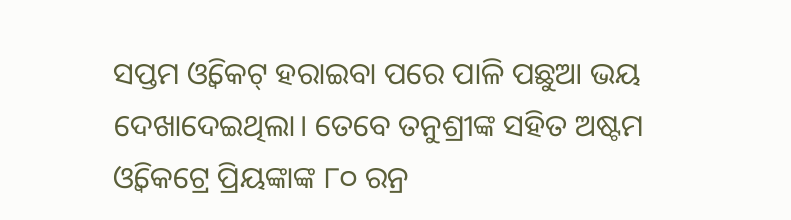ସପ୍ତମ ଓ୍ଵିକେଟ୍ ହରାଇବା ପରେ ପାଳି ପଛୁଆ ଭୟ ଦେଖାଦେଇଥିଲା। ତେବେ ତନୁଶ୍ରୀଙ୍କ ସହିତ ଅଷ୍ଟମ ଓ୍ଵିକେଟ୍ରେ ପ୍ରିୟଙ୍କାଙ୍କ ୮୦ ରନ୍ର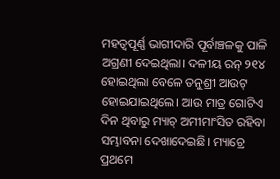ମହତ୍ୱପୂର୍ଣ୍ଣ ଭାଗୀଦାରି ପୂର୍ବାଞ୍ଚଳକୁ ପାଳି ଅଗ୍ରଣୀ ଦେଇଥିଲା। ଦଳୀୟ ରନ୍ ୨୧୪ ହୋଇଥିଲା ବେଳେ ତନୁଶ୍ରୀ ଆଉଟ୍ ହୋଇଯାଇଥିଲେ। ଆଉ ମାତ୍ର ଗୋଟିଏ ଦିନ ଥିବାରୁ ମ୍ୟାଚ୍ ଅମୀମାଂସିତ ରହିବା ସମ୍ଭାବନା ଦେଖାଦେଇଛି। ମ୍ୟାଚ୍ରେ ପ୍ରଥମେ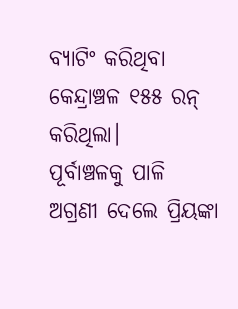ବ୍ୟାଟିଂ କରିଥିବା କେନ୍ଦ୍ରାଞ୍ଚଳ ୧୫୫ ରନ୍ କରିଥିଲା।
ପୂର୍ବାଞ୍ଚଳକୁ ପାଳି ଅଗ୍ରଣୀ ଦେଲେ ପ୍ରିୟଙ୍କା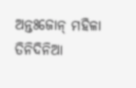ଅନ୍ତଃଜୋନ୍ ମହିଳା ତିନିଦିନିଆ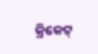କ୍ରିକେଟ୍